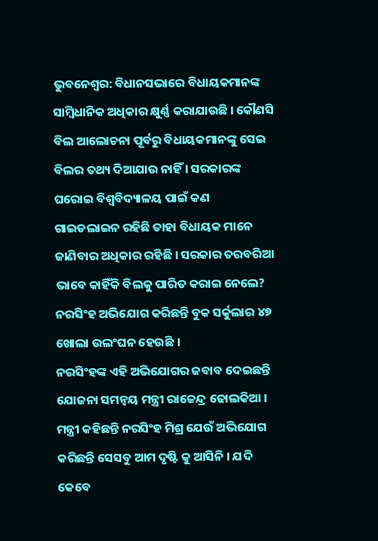ଭୁବନେଶ୍ବର: ବିଧାନସଭାରେ ବିଧାୟକମାନଙ୍କ ସାମ୍ବିଧାନିକ ଅଧିକାର କ୍ଷୁର୍ଣ୍ଣ କରାଯାଉଛି । କୌଣସି ବିଲ ଆଲୋଚନା ପୂର୍ବରୁ ବିଧାୟକମାନଙ୍କୁ ସେଇ ବିଲର ତଥ୍ୟ ଦିଆଯାଉ ନାହିଁ । ସରକାରଙ୍କ ଘରୋଇ ବିଶ୍ଵବିଦ୍ୟାଳୟ ପାଇଁ କଣ ଗାଇଡଲାଇନ ରହିଛି ତାହା ବିଧାୟକ ମାନେ ଜାଣିବାର ଅଧିକାର ରହିଛି । ସରକାର ତରବରିଆ ଭାବେ କାହିଁକି ବିଲକୁ ପାରିତ କରାଇ ନେଲେ? ନରସିଂହ ଅଭିଯୋଗ କରିଛନ୍ତି ବୁକ ସର୍କୁଲାର ୪୭ ଖୋଲା ଉଲଂଘନ ହେଉଛି ।
ନରସିଂହଙ୍କ ଏହି ଅଭିଯୋଗର ଜବାବ ଦେଇଛନ୍ତି ଯୋଜନା ସମନ୍ବୟ ମନ୍ତ୍ରୀ ରାଜେନ୍ଦ୍ର ଢୋଲକିଆ । ମନ୍ତ୍ରୀ କହିଛନ୍ତି ନରସିଂହ ମିଶ୍ର ଯେଉଁ ଅଭିଯୋଗ କରିଛନ୍ତି ସେସବୁ ଆମ ଦୃଷ୍ଟି କୁ ଆସିନି । ଯଦି କେବେ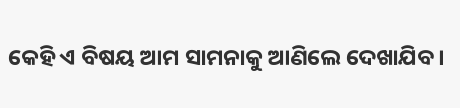କେହି ଏ ବିଷୟ ଆମ ସାମନାକୁ ଆଣିଲେ ଦେଖାଯିବ।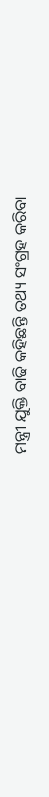ମନ୍ତ୍ରୀ ଯୁକ୍ତି ବାଢି କହିଛନ୍ତି ତଥ୍ୟ ସଂଗ୍ରହ କରିବା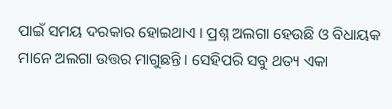ପାଇଁ ସମୟ ଦରକାର ହୋଇଥାଏ । ପ୍ରଶ୍ନ ଅଲଗା ହେଉଛି ଓ ବିଧାୟକ ମାନେ ଅଲଗା ଉତ୍ତର ମାଗୁଛନ୍ତି। ସେହିପରି ସବୁ ଥତ୍ୟ ଏକା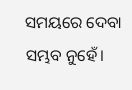ସମୟରେ ଦେବା ସମ୍ଭବ ନୁହେଁ।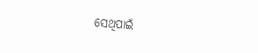ସେଥିପାଇଁ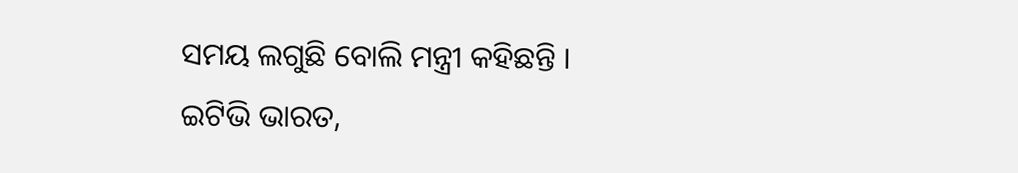ସମୟ ଲଗୁଛି ବୋଲି ମନ୍ତ୍ରୀ କହିଛନ୍ତି ।
ଇଟିଭି ଭାରତ,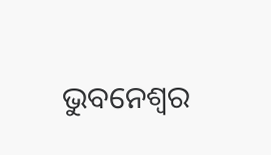ଭୁବନେଶ୍ବର